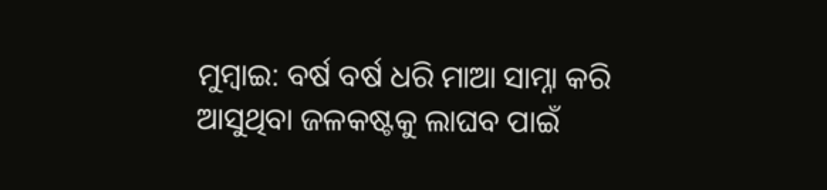ମୁମ୍ବାଇ: ବର୍ଷ ବର୍ଷ ଧରି ମାଆ ସାମ୍ନା କରି ଆସୁଥିବା ଜଳକଷ୍ଟକୁ ଲାଘବ ପାଇଁ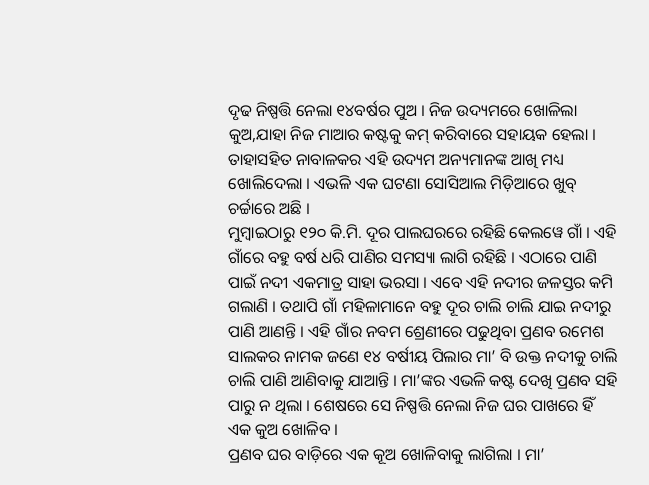ଦୃଢ ନିଷ୍ପତ୍ତି ନେଲା ୧୪ବର୍ଷର ପୁଅ । ନିଜ ଉଦ୍ୟମରେ ଖୋଳିଲା କୁଅ,ଯାହା ନିଜ ମାଆର କଷ୍ଟକୁ କମ୍ କରିବାରେ ସହାୟକ ହେଲା । ତାହାସହିତ ନାବାଳକର ଏହି ଉଦ୍ୟମ ଅନ୍ୟମାନଙ୍କ ଆଖି ମଧ୍ୟ ଖୋଲିଦେଲା । ଏଭଳି ଏକ ଘଟଣା ସୋସିଆଲ ମିଡ଼ିଆରେ ଖୁବ୍ ଚର୍ଚ୍ଚାରେ ଅଛି ।
ମୁମ୍ବାଇଠାରୁ ୧୨୦ କି.ମି. ଦୂର ପାଲଘରରେ ରହିଛି କେଲୱେ ଗାଁ । ଏହି ଗାଁରେ ବହୁ ବର୍ଷ ଧରି ପାଣିର ସମସ୍ୟା ଲାଗି ରହିଛି । ଏଠାରେ ପାଣି ପାଇଁ ନଦୀ ଏକମାତ୍ର ସାହା ଭରସା । ଏବେ ଏହି ନଦୀର ଜଳସ୍ତର କମି ଗଲାଣି । ତଥାପି ଗାଁ ମହିଳାମାନେ ବହୁ ଦୂର ଚାଲି ଚାଲି ଯାଇ ନଦୀରୁ ପାଣି ଆଣନ୍ତି । ଏହି ଗାଁର ନବମ ଶ୍ରେଣୀରେ ପଢୁଥିବା ପ୍ରଣବ ରମେଶ ସାଲକର ନାମକ ଜଣେ ୧୪ ବର୍ଷୀୟ ପିଲାର ମା’ ବି ଉକ୍ତ ନଦୀକୁ ଚାଲି ଚାଲି ପାଣି ଆଣିବାକୁ ଯାଆନ୍ତି । ମା’ଙ୍କର ଏଭଳି କଷ୍ଟ ଦେଖି ପ୍ରଣବ ସହି ପାରୁ ନ ଥିଲା । ଶେଷରେ ସେ ନିଷ୍ପତ୍ତି ନେଲା ନିଜ ଘର ପାଖରେ ହିଁ ଏକ କୁଅ ଖୋଳିବ ।
ପ୍ରଣବ ଘର ବାଡ଼ିରେ ଏକ କୂଅ ଖୋଳିବାକୁ ଲାଗିଲା । ମା’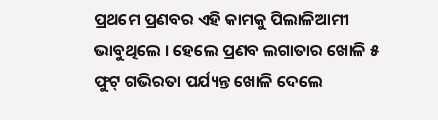ପ୍ରଥମେ ପ୍ରଣବର ଏହି କାମକୁ ପିଲାଳିଆମୀ ଭାବୁଥିଲେ । ହେଲେ ପ୍ରଣବ ଲଗାତାର ଖୋଳି ୫ ଫୁଟ୍ ଗଭିରତା ପର୍ଯ୍ୟନ୍ତ ଖୋଳି ଦେଲେ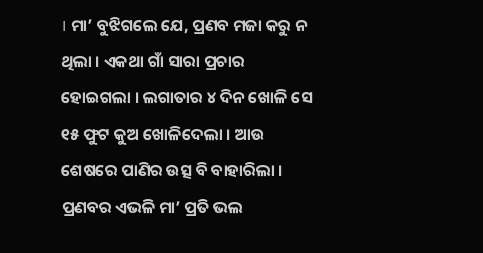। ମା’ ବୁଝିଗଲେ ଯେ, ପ୍ରଣବ ମଜା କରୁ ନ ଥିଲା । ଏକଥା ଗାଁ ସାରା ପ୍ରଚାର ହୋଇଗଲା । ଲଗାତାର ୪ ଦିନ ଖୋଳି ସେ ୧୫ ଫୁଟ କୁଅ ଖୋଳିଦେଲା । ଆଉ ଶେଷରେ ପାଣିର ଉତ୍ସ ବି ବାହାରିଲା । ପ୍ରଣବର ଏଭଳି ମା’ ପ୍ରତି ଭଲ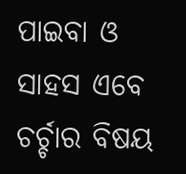ପାଇବା ଓ ସାହସ ଏବେ ଚର୍ଚ୍ଚାର ବିଷୟ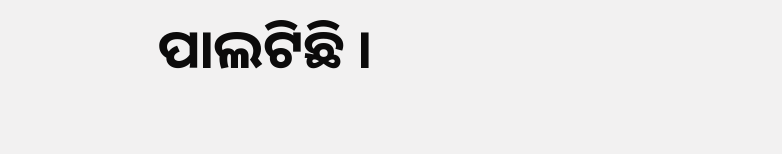ପାଲଟିଛି ।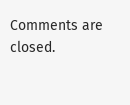Comments are closed.